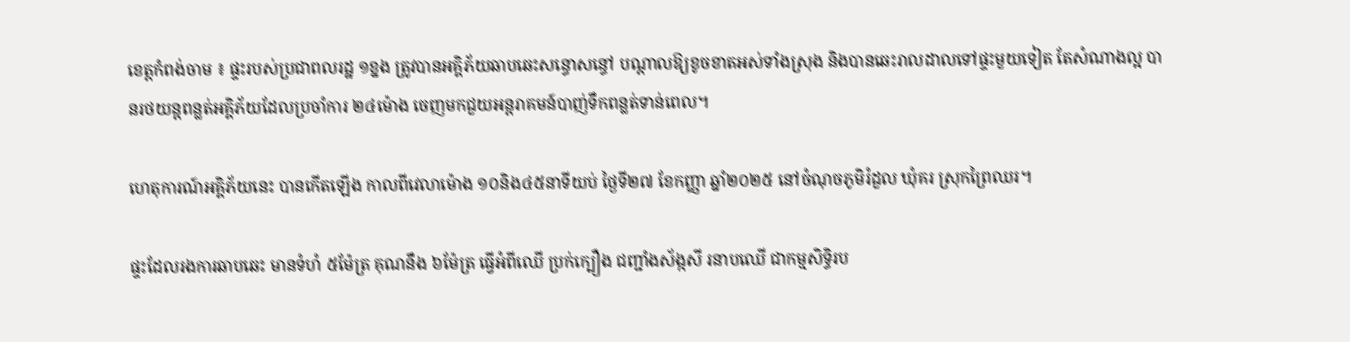ខេត្តកំពង់ចាម ៖ ផ្ទះរបស់ប្រជាពលរដ្ឋ ១ខ្នង ត្រូវបានអគ្គិភ័យឆាបឆេះសន្ធោសន្ធៅ បណ្តាលឱ្យខូចខាតអស់ទាំងស្រុង និងបានឆេះរាលដាលទៅផ្ទះមួយទៀត តែសំណាងល្អ បានរថយន្តពន្លត់អគ្គិភ័យដែលប្រចាំការ ២៤ម៉ោង ចេញមកជួយអន្តរាគមន៍បាញ់ទឹកពន្លត់ទាន់ពេល។

ហេតុការណ៍អគ្គិភ័យនេះ បានកើតឡើង កាលពីវេលាម៉ោង ១០និង៤៥នាទីយប់ ថ្ងៃទី២៧ ខែកញ្ញា ឆ្នាំ២០២៥ នៅចំណុចភូមិរំដួល ឃុំគរ ស្រុកព្រៃឈរ។

ផ្ទះដែលរងការឆាបឆេះ មានទំហំ ៥ម៉ែត្រ គុណនឹង ៦ម៉ែត្រ ធ្វើអំពីឈើ ប្រក់ក្បឿង ជញ្ជាំងស័ង្កសី រនាបឈើ ជាកម្មសិទ្ធិរប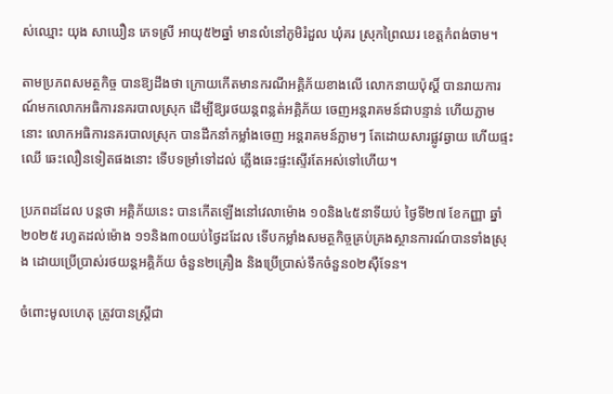ស់ឈ្មោះ យុង សាឃឿន ភេទស្រី អាយុ៥២ឆ្នាំ មានលំនៅភូមិរំដួល ឃុំគរ ស្រុកព្រៃឈរ ខេត្តកំពង់ចាម។

តាមប្រភពសមត្ថកិច្ច បានឱ្យដឹងថា ក្រោយកើតមានករណីអគ្គិភ័យខាងលើ លោកនាយប៉ុស្តិ៍ បានរាយការណ៍មកលោកអធិការនគរបាលស្រុក ដើម្បីឱ្យរថយន្តពន្លត់អគ្គិភ័យ ចេញអន្តរាគមន៍ជាបន្ទាន់ ហើយភ្លាមនោះ លោកអធិការនគរបាលស្រុក បានដឹកនាំកម្លាំងចេញ អន្តរាគមន៍ភ្លាមៗ តែដោយសារផ្លូវឆ្ងាយ ហើយផ្ទះឈើ ឆេះលឿនទៀតផងនោះ ទើបទម្រាំទៅដល់ ភ្លើងឆេះផ្ទះស្ទើរតែអស់ទៅហើយ។

ប្រភពដដែល បន្តថា អគ្គិភ័យនេះ បានកើតឡើងនៅវេលាម៉ោង ១០និង៤៥នាទីយប់ ថ្ងៃទី២៧ ខែកញ្ញា ឆ្នាំ២០២៥ រហូតដល់ម៉ោង ១១និង៣០យប់ថ្ងៃដដែល ទើបកម្លាំងសមត្ថកិច្ចគ្រប់គ្រងស្ថានការណ៍បានទាំងស្រុង ដោយប្រើប្រាស់រថយន្តអគ្គិភ័យ ចំនួន២គ្រឿង និងប្រើប្រាស់ទឹកចំនួន០២ស៊ឺទែន។

ចំពោះមូលហេតុ ត្រូវបានស្ត្រីជា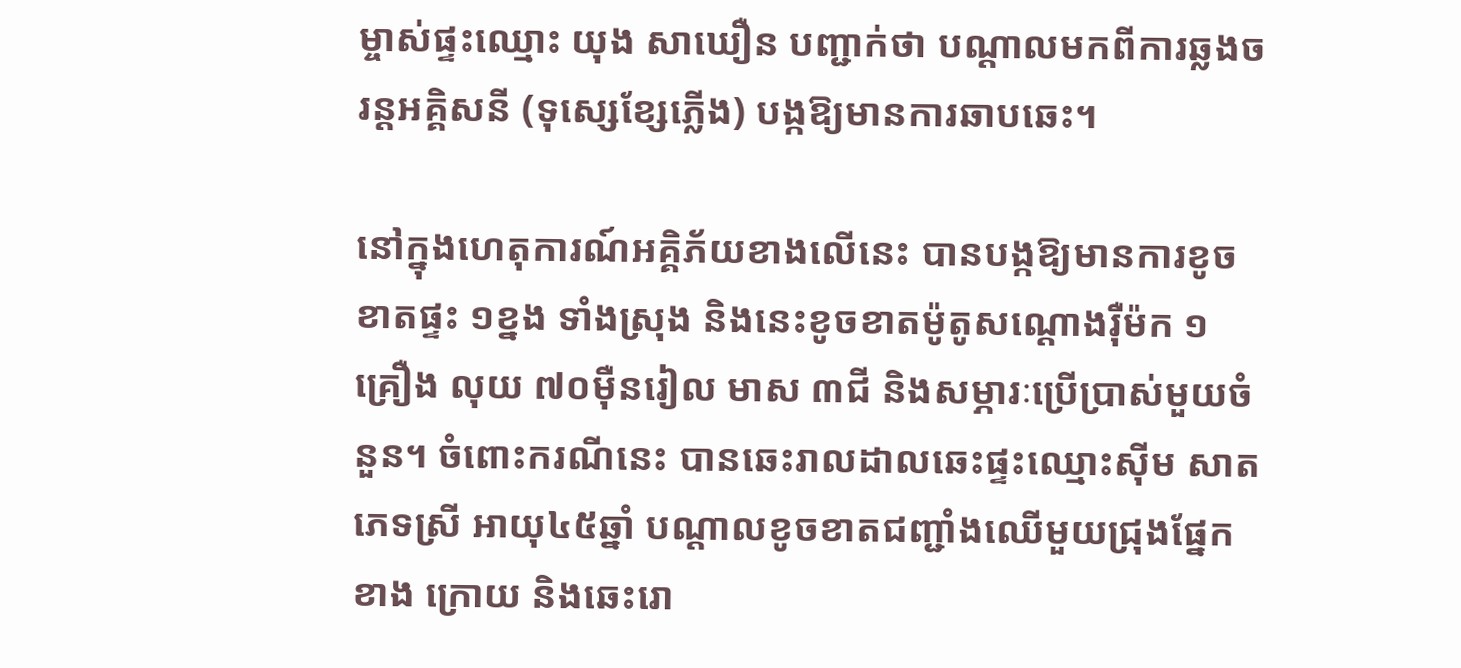ម្ចាស់ផ្ទះឈ្មោះ យុង សាឃឿន បញ្ជាក់ថា បណ្តាលមកពីការឆ្លងចរន្តអគ្គិសនី (ទុស្សេខ្សែភ្លើង) បង្កឱ្យមានការឆាបឆេះ។

នៅក្នុងហេតុការណ៍អគ្គិភ័យខាងលើនេះ បានបង្កឱ្យមានការខូចខាតផ្ទះ ១ខ្នង ទាំងស្រុង និងនេះខូចខាតម៉ូតូសណ្តោងរ៉ឺម៉ក ១គ្រឿង លុយ ៧០ម៉ឺនរៀល មាស ៣ជី និងសម្ភារៈប្រើប្រាស់មួយចំនួន។ ចំពោះករណីនេះ បានឆេះរាលដាលឆេះផ្ទះឈ្មោះស៊ីម សាត ភេទស្រី អាយុ៤៥ឆ្នាំ បណ្តាលខូចខាតជញ្ជាំងឈើមួយជ្រុងផ្នែកខាង ក្រោយ និងឆេះរោ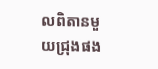លពិតានមួយជ្រុងផង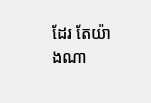ដែរ តែយ៉ាងណា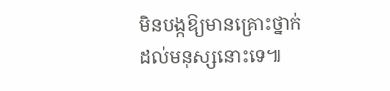មិនបង្កឱ្យមានគ្រោះថ្នាក់ដល់មនុស្សនោះទេ៕